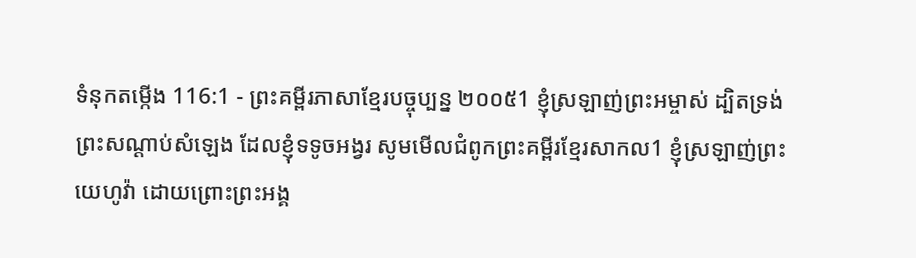ទំនុកតម្កើង 116:1 - ព្រះគម្ពីរភាសាខ្មែរបច្ចុប្បន្ន ២០០៥1 ខ្ញុំស្រឡាញ់ព្រះអម្ចាស់ ដ្បិតទ្រង់ព្រះសណ្ដាប់សំឡេង ដែលខ្ញុំទទូចអង្វរ សូមមើលជំពូកព្រះគម្ពីរខ្មែរសាកល1 ខ្ញុំស្រឡាញ់ព្រះយេហូវ៉ា ដោយព្រោះព្រះអង្គ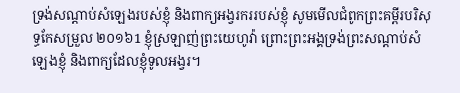ទ្រង់សណ្ដាប់សំឡេងរបស់ខ្ញុំ និងពាក្យអង្វរកររបស់ខ្ញុំ សូមមើលជំពូកព្រះគម្ពីរបរិសុទ្ធកែសម្រួល ២០១៦1 ខ្ញុំស្រឡាញ់ព្រះយេហូវ៉ា ព្រោះព្រះអង្គទ្រង់ព្រះសណ្ដាប់សំឡេងខ្ញុំ និងពាក្យដែលខ្ញុំទូលអង្វរ។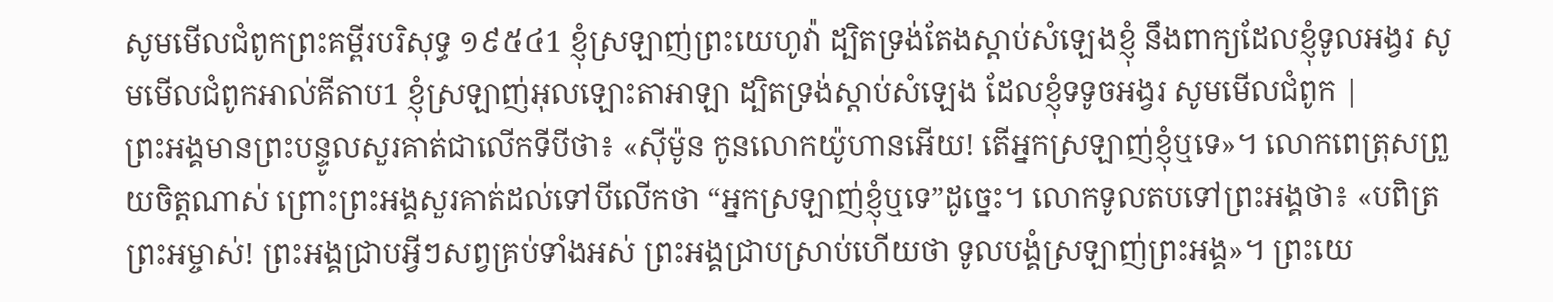សូមមើលជំពូកព្រះគម្ពីរបរិសុទ្ធ ១៩៥៤1 ខ្ញុំស្រឡាញ់ព្រះយេហូវ៉ា ដ្បិតទ្រង់តែងស្តាប់សំឡេងខ្ញុំ នឹងពាក្យដែលខ្ញុំទូលអង្វរ សូមមើលជំពូកអាល់គីតាប1 ខ្ញុំស្រឡាញ់អុលឡោះតាអាឡា ដ្បិតទ្រង់ស្តាប់សំឡេង ដែលខ្ញុំទទូចអង្វរ សូមមើលជំពូក |
ព្រះអង្គមានព្រះបន្ទូលសួរគាត់ជាលើកទីបីថា៖ «ស៊ីម៉ូន កូនលោកយ៉ូហានអើយ! តើអ្នកស្រឡាញ់ខ្ញុំឬទេ»។ លោកពេត្រុសព្រួយចិត្តណាស់ ព្រោះព្រះអង្គសួរគាត់ដល់ទៅបីលើកថា “អ្នកស្រឡាញ់ខ្ញុំឬទេ”ដូច្នេះ។ លោកទូលតបទៅព្រះអង្គថា៖ «បពិត្រព្រះអម្ចាស់! ព្រះអង្គជ្រាបអ្វីៗសព្វគ្រប់ទាំងអស់ ព្រះអង្គជ្រាបស្រាប់ហើយថា ទូលបង្គំស្រឡាញ់ព្រះអង្គ»។ ព្រះយេ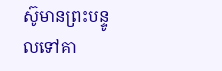ស៊ូមានព្រះបន្ទូលទៅគា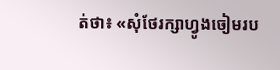ត់ថា៖ «សុំថែរក្សាហ្វូងចៀមរប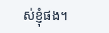ស់ខ្ញុំផង។